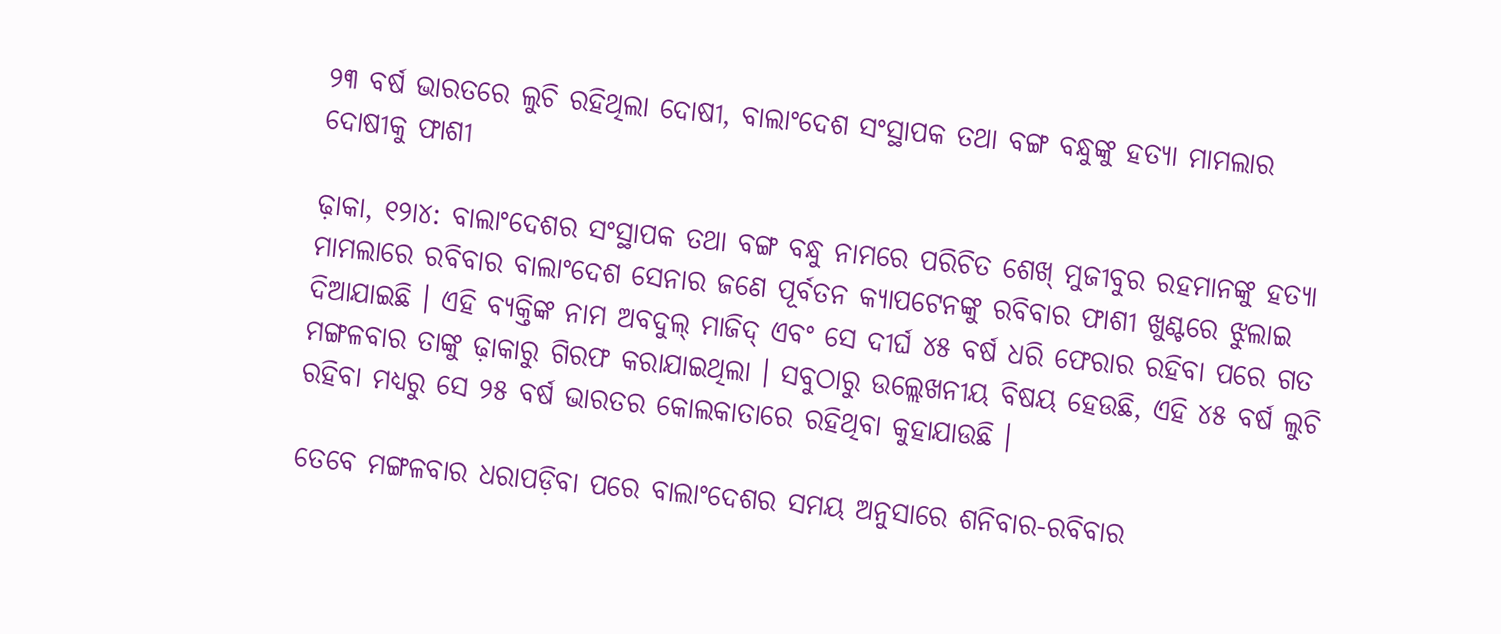୨୩ ବର୍ଷ ଭାରତରେ ଲୁଚି ରହିଥିଲା ଦୋଷୀ, ବାଲାଂଦେଶ ସଂସ୍ଥାପକ ତଥା ବଙ୍ଗ ବନ୍ଧୁଙ୍କୁ ହତ୍ୟା ମାମଲାର ଦୋଷୀକୁ ଫାଶୀ

ଢ଼ାକା, ୧୨ା୪: ବାଲାଂଦେଶର ସଂସ୍ଥାପକ ତଥା ବଙ୍ଗ ବନ୍ଧୁ ନାମରେ ପରିଚିତ ଶେଖ୍ ମୁଜୀବୁର ରହମାନଙ୍କୁ ହତ୍ୟା ମାମଲାରେ ରବିବାର ବାଲାଂଦେଶ ସେନାର ଜଣେ ପୂର୍ବତନ କ୍ୟାପଟେନଙ୍କୁ ରବିବାର ଫାଶୀ ଖୁଣ୍ଟରେ ଝୁଲାଇ ଦିଆଯାଇଛି । ଏହି ବ୍ୟକ୍ତିଙ୍କ ନାମ ଅବଦୁଲ୍ ମାଜିଦ୍ ଏବଂ ସେ ଦୀର୍ଘ ୪୫ ବର୍ଷ ଧରି ଫେରାର ରହିବା ପରେ ଗତ ମଙ୍ଗଳବାର ତାଙ୍କୁ ଢ଼ାକାରୁ ଗିରଫ କରାଯାଇଥିଲା । ସବୁଠାରୁ ଉଲ୍ଲେଖନୀୟ ବିଷୟ ହେଉଛି, ଏହି ୪୫ ବର୍ଷ ଲୁଚି ରହିବା ମଧ୍ୟରୁ ସେ ୨୫ ବର୍ଷ ଭାରତର କୋଲକାତାରେ ରହିଥିବା କୁହାଯାଉଛି ।

ତେବେ ମଙ୍ଗଳବାର ଧରାପଡ଼ିବା ପରେ ବାଲାଂଦେଶର ସମୟ ଅନୁସାରେ ଶନିବାର-ରବିବାର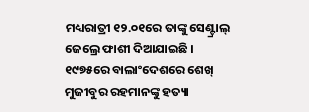ମଧ୍ୟରାତ୍ରୀ ୧୨.୦୧ରେ ତାଙ୍କୁ ସେଣ୍ଟ୍ରାଲ୍ ଜେଲ୍ରେ ଫାଶୀ ଦିଆଯାଇଛି । ୧୯୭୫ରେ ବାଲାଂଦେଶରେ ଶେଖ୍ ମୁଜୀବୁର ରହମାନଙ୍କୁ ହତ୍ୟା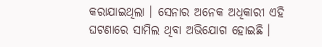କରାଯାଇଥିଲା । ସେନାର ଅନେକ ଅଧିକାରୀ ଏହି ଘଟଣାରେ ସାମିଲ ଥିବା ଅଭିଯୋଗ ହୋଇଛି ।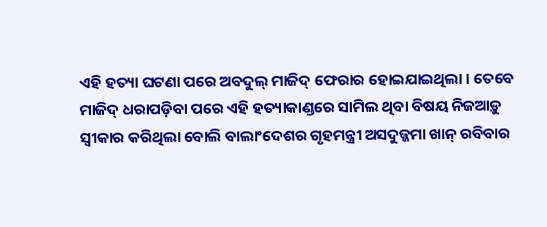ଏହି ହତ୍ୟା ଘଟଣା ପରେ ଅବଦୁଲ୍ ମାଜିଦ୍ ଫେରାର ହୋଇଯାଇଥିଲା । ତେବେ ମାଜିଦ୍ ଧରାପଡ଼ିବା ପରେ ଏହି ହତ୍ୟାକାଣ୍ଡରେ ସାମିଲ ଥିବା ବିଷୟ ନିଜଆଡ଼ୁ ସ୍ୱୀକାର କରିଥିଲା ବୋଲି ବାଲାଂଦେଶର ଗୃହମନ୍ତ୍ରୀ ଅସଦୁଜ୍ଜମା ଖାନ୍ ରବିବାର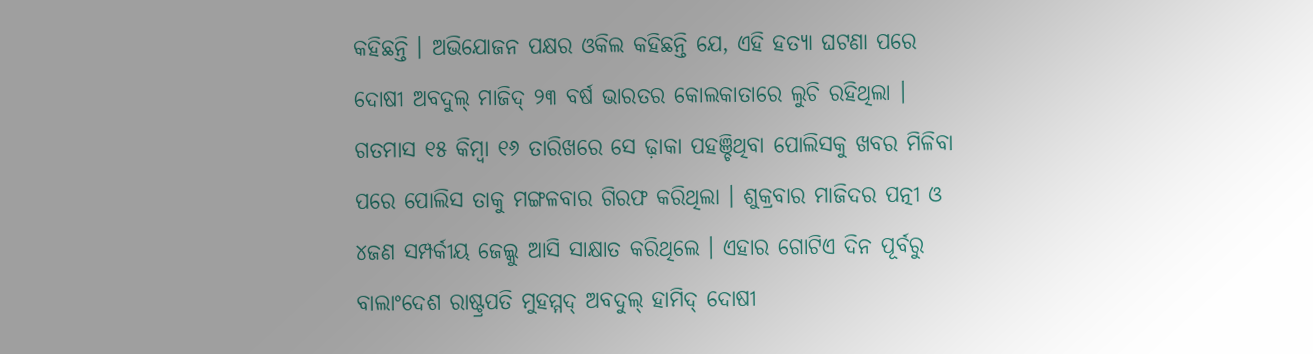କହିଛନ୍ତି । ଅଭିଯୋଜନ ପକ୍ଷର ଓକିଲ କହିଛନ୍ତି ଯେ, ଏହି ହତ୍ୟା ଘଟଣା ପରେ ଦୋଷୀ ଅବଦୁଲ୍ ମାଜିଦ୍ ୨୩ ବର୍ଷ ଭାରତର କୋଲକାତାରେ ଲୁଚି ରହିଥିଲା । ଗତମାସ ୧୫ କିମ୍ବା ୧୬ ତାରିଖରେ ସେ ଢ଼ାକା ପହଞ୍ଚିଥିବା ପୋଲିସକୁ ଖବର ମିଳିବା ପରେ ପୋଲିସ ତାକୁ ମଙ୍ଗଳବାର ଗିରଫ କରିଥିଲା । ଶୁକ୍ରବାର ମାଜିଦର ପତ୍ନୀ ଓ ୪ଜଣ ସମ୍ପର୍କୀୟ ଜେଲ୍କୁ ଆସି ସାକ୍ଷାତ କରିଥିଲେ । ଏହାର ଗୋଟିଏ ଦିନ ପୂର୍ବରୁ ବାଲାଂଦେଶ ରାଷ୍ଟ୍ରପତି ମୁହମ୍ମଦ୍ ଅବଦୁଲ୍ ହାମିଦ୍ ଦୋଷୀ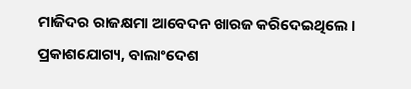ମାଜିଦର ରାଜକ୍ଷମା ଆବେଦନ ଖାରଜ କରିଦେଇଥିଲେ । ପ୍ରକାଶଯୋଗ୍ୟ, ବାଲାଂଦେଶ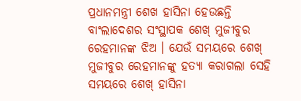ପ୍ରଧାନମନ୍ତ୍ରୀ ଶେଖ ହାସିନା ହେଉଛନ୍ତି ବାଂଲାଦେଶର ସଂସ୍ଥାପକ ଶେଖ୍ ମୁଜୀବୁର ରେହମାନଙ୍କ ଝିଅ । ଯେଉଁ ସମୟରେ ଶେଖ୍ ମୁଜୀବୁର ରେହମାନଙ୍କୁ ହତ୍ୟା କରାଗଲା ସେହି ସମୟରେ ଶେଖ୍ ହାସିନା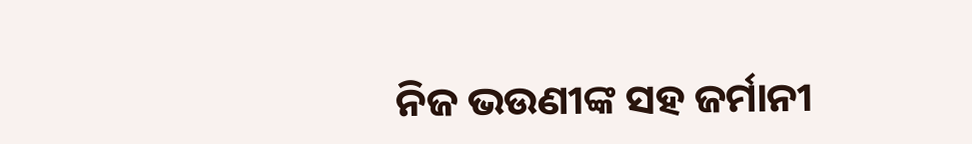ନିଜ ଭଉଣୀଙ୍କ ସହ ଜର୍ମାନୀ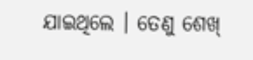ଯାଇଥିଲେ । ତେଣୁ ଶେଖ୍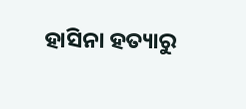ହାସିନା ହତ୍ୟାରୁ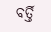ବର୍ତ୍ତି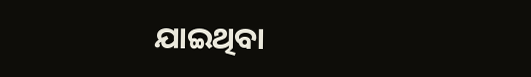ଯାଇଥିବା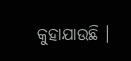କୁହାଯାଉଛି ।